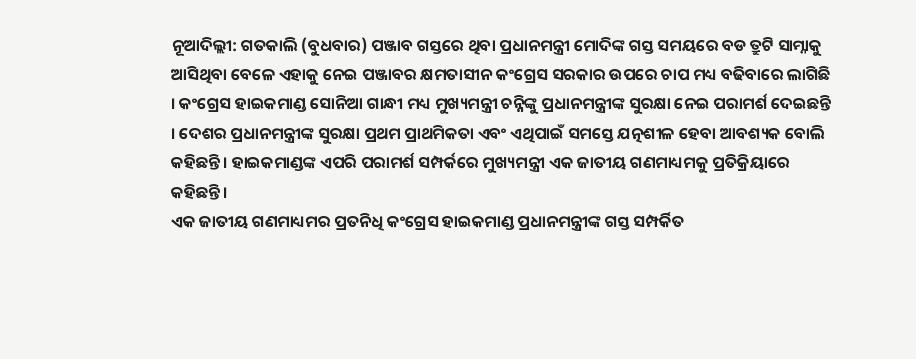ନୂଆଦିଲ୍ଲୀ: ଗତକାଲି (ବୁଧବାର) ପଞ୍ଜାବ ଗସ୍ତରେ ଥିବା ପ୍ରଧାନମନ୍ତ୍ରୀ ମୋଦିଙ୍କ ଗସ୍ତ ସମୟରେ ବଡ ତ୍ରୁଟି ସାମ୍ନାକୁ ଆସିଥିବା ବେଳେ ଏହାକୁ ନେଇ ପଞ୍ଜାବର କ୍ଷମତାସୀନ କଂଗ୍ରେସ ସରକାର ଉପରେ ଚାପ ମଧ୍ୟ ବଢିବାରେ ଲାଗିଛି । କଂଗ୍ରେସ ହାଇକମାଣ୍ଡ ସୋନିଆ ଗାନ୍ଧୀ ମଧ୍ୟ ମୁଖ୍ୟମନ୍ତ୍ରୀ ଚନ୍ନିଙ୍କୁ ପ୍ରଧାନମନ୍ତ୍ରୀଙ୍କ ସୁରକ୍ଷା ନେଇ ପରାମର୍ଶ ଦେଇଛନ୍ତି । ଦେଶର ପ୍ରଧାନମନ୍ତ୍ରୀଙ୍କ ସୁରକ୍ଷା ପ୍ରଥମ ପ୍ରାଥମିକତା ଏବଂ ଏଥିପାଇଁ ସମସ୍ତେ ଯତ୍ନଶୀଳ ହେବା ଆବଶ୍ୟକ ବୋଲି କହିଛନ୍ତି । ହାଇକମାଣ୍ଡଙ୍କ ଏପରି ପରାମର୍ଶ ସମ୍ପର୍କରେ ମୁଖ୍ୟମନ୍ତ୍ରୀ ଏକ ଜାତୀୟ ଗଣମାଧ୍ୟମକୁ ପ୍ରତିକ୍ରିୟାରେ କହିଛନ୍ତି ।
ଏକ ଜାତୀୟ ଗଣମାଧ୍ୟମର ପ୍ରତନିଧି କଂଗ୍ରେସ ହାଇକମାଣ୍ଡ ପ୍ରଧାନମନ୍ତ୍ରୀଙ୍କ ଗସ୍ତ ସମ୍ପର୍କିତ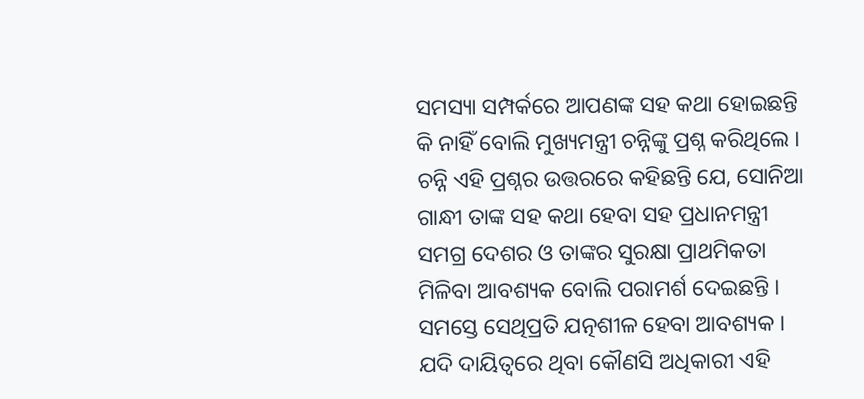ସମସ୍ୟା ସମ୍ପର୍କରେ ଆପଣଙ୍କ ସହ କଥା ହୋଇଛନ୍ତି କି ନାହିଁ ବୋଲି ମୁଖ୍ୟମନ୍ତ୍ରୀ ଚନ୍ନିଙ୍କୁ ପ୍ରଶ୍ନ କରିଥିଲେ । ଚନ୍ନି ଏହି ପ୍ରଶ୍ନର ଉତ୍ତରରେ କହିଛନ୍ତି ଯେ, ସୋନିଆ ଗାନ୍ଧୀ ତାଙ୍କ ସହ କଥା ହେବା ସହ ପ୍ରଧାନମନ୍ତ୍ରୀ ସମଗ୍ର ଦେଶର ଓ ତାଙ୍କର ସୁରକ୍ଷା ପ୍ରାଥମିକତା ମିଳିବା ଆବଶ୍ୟକ ବୋଲି ପରାମର୍ଶ ଦେଇଛନ୍ତି । ସମସ୍ତେ ସେଥିପ୍ରତି ଯତ୍ନଶୀଳ ହେବା ଆବଶ୍ୟକ । ଯଦି ଦାୟିତ୍ବରେ ଥିବା କୌଣସି ଅଧିକାରୀ ଏହି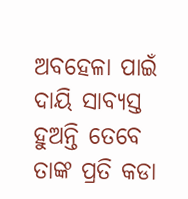ଅବହେଳା ପାଇଁ ଦାୟି ସାବ୍ୟସ୍ତ ହୁଅନ୍ତି ତେବେ ତାଙ୍କ ପ୍ରତି କଡା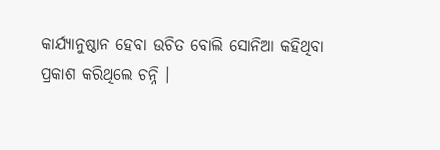କାର୍ଯ୍ୟାନୁଷ୍ଠାନ ହେବା ଉଚିତ ବୋଲି ସୋନିଆ କହିଥିବା ପ୍ରକାଶ କରିଥିଲେ ଚନ୍ନି ।